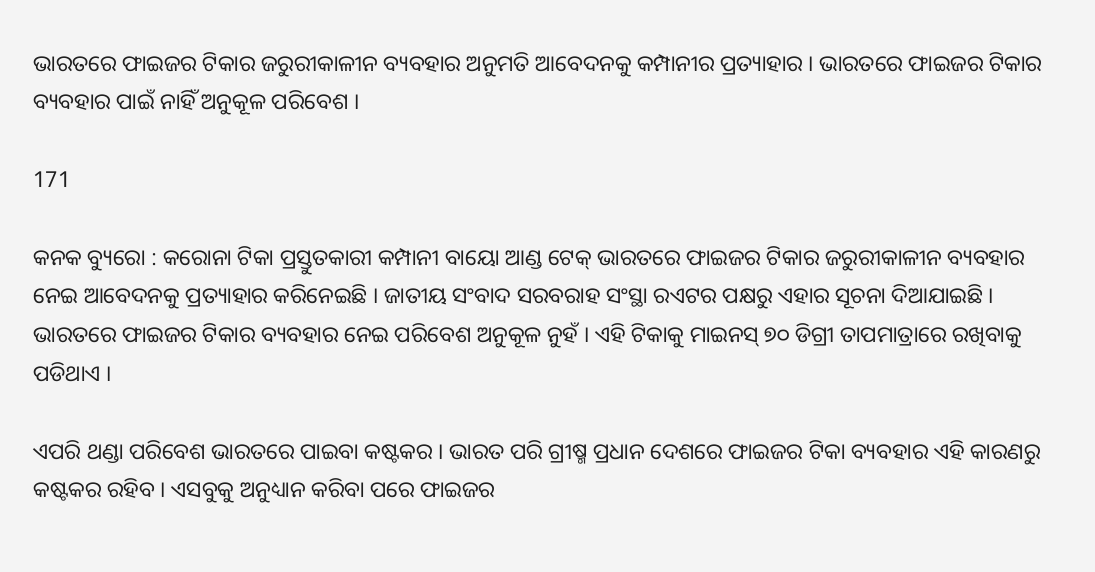ଭାରତରେ ଫାଇଜର ଟିକାର ଜରୁରୀକାଳୀନ ବ୍ୟବହାର ଅନୁମତି ଆବେଦନକୁ କମ୍ପାନୀର ପ୍ରତ୍ୟାହାର । ଭାରତରେ ଫାଇଜର ଟିକାର ବ୍ୟବହାର ପାଇଁ ନାହିଁ ଅନୁକୂଳ ପରିବେଶ ।

171

କନକ ବ୍ୟୁରୋ : କରୋନା ଟିକା ପ୍ରସ୍ତୁତକାରୀ କମ୍ପାନୀ ବାୟୋ ଆଣ୍ଡ ଟେକ୍ ଭାରତରେ ଫାଇଜର ଟିକାର ଜରୁରୀକାଳୀନ ବ୍ୟବହାର ନେଇ ଆବେଦନକୁ ପ୍ରତ୍ୟାହାର କରିନେଇଛି । ଜାତୀୟ ସଂବାଦ ସରବରାହ ସଂସ୍ଥା ରଏଟର ପକ୍ଷରୁ ଏହାର ସୂଚନା ଦିଆଯାଇଛି । ଭାରତରେ ଫାଇଜର ଟିକାର ବ୍ୟବହାର ନେଇ ପରିବେଶ ଅନୁକୂଳ ନୁହଁ । ଏହି ଟିକାକୁ ମାଇନସ୍ ୭୦ ଡିଗ୍ରୀ ତାପମାତ୍ରାରେ ରଖିବାକୁ ପଡିଥାଏ ।

ଏପରି ଥଣ୍ଡା ପରିବେଶ ଭାରତରେ ପାଇବା କଷ୍ଟକର । ଭାରତ ପରି ଗ୍ରୀଷ୍ମ ପ୍ରଧାନ ଦେଶରେ ଫାଇଜର ଟିକା ବ୍ୟବହାର ଏହି କାରଣରୁ କଷ୍ଟକର ରହିବ । ଏସବୁକୁ ଅନୁଧ୍ୟାନ କରିବା ପରେ ଫାଇଜର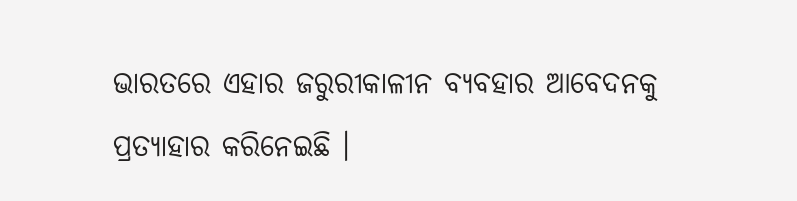ଭାରତରେ ଏହାର ଜରୁରୀକାଳୀନ ବ୍ୟବହାର ଆବେଦନକୁ ପ୍ରତ୍ୟାହାର କରିନେଇଛି ।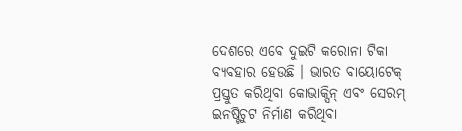ଦେଶରେ ଏବେ ଦୁଇଟି କରୋନା ଟିକା ବ୍ୟବହାର ହେଉଛି । ଭାରତ ବାୟୋଟେକ୍ ପ୍ରସ୍ତୁତ କରିଥିବା କୋଭାକ୍ସିନ୍ ଏବଂ ସେରମ୍ ଇନଷ୍ଟିଚୁଟ ନିର୍ମାଣ କରିଥିବା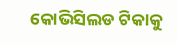କୋଭିସିଲଡ ଟିକାକୁ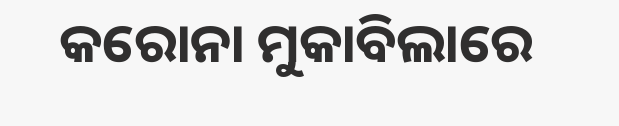କରୋନା ମୁକାବିଲାରେ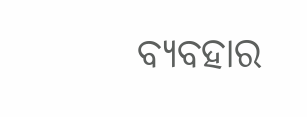ବ୍ୟବହାର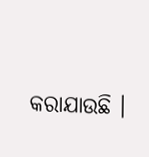କରାଯାଉଛି ।